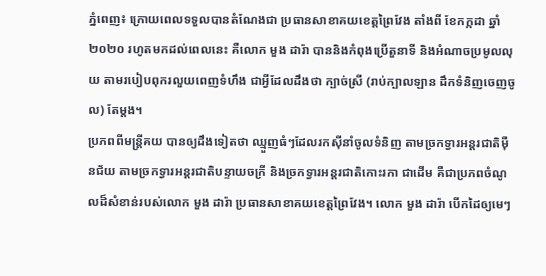ភ្នំពេញ៖ ក្រោយពេលទទួលបានតំណែងជា ប្រធានសាខាគយខេត្តព្រៃវែង តាំងពី ខែកក្កដា ឆ្នាំ ២០២០ រហូតមកដល់ពេលនេះ គឺលោក មួង ដារ៉ា បាននិងកំពុងប្រើតួនាទី និងអំណាចប្រមូលលុយ តាមរបៀបពុករលួយពេញទំហឹង ជាអ្វីដែលដឹងថា ក្បាច់ស្រី (រាប់ក្បាលឡាន ដឹកទំនិញចេញចូល) តែម្តង។
ប្រភពពីមន្រ្តីគយ បានឲ្យដឹងទៀតថា ឈ្មួញធំៗដែលរកស៊ីនាំចូលទំនិញ តាមច្រកទ្វារអន្តរជាតិម៉ឺនជ័យ តាមច្រកទ្វារអន្តរជាតិបន្ទាយចក្រី និងច្រកទ្វារអន្តរជាតិកោះរកា ជាដើម គឺជាប្រភពចំណូលដ៏សំខាន់របស់លោក មួង ដារ៉ា ប្រធានសាខាគយខេត្តព្រៃវែង។ លោក មួង ដារ៉ា បើកដៃឲ្យមេៗ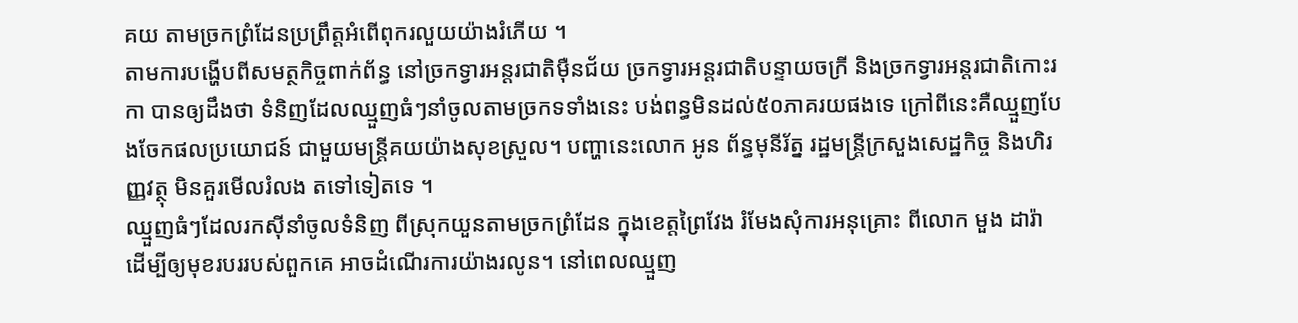គយ តាមច្រកព្រំដែនប្រព្រឹត្តអំពើពុករលួយយ៉ាងរំភើយ ។
តាមការបង្ហើបពីសមត្ថកិច្ចពាក់ព័ន្ធ នៅច្រកទ្វារអន្តរជាតិម៉ឺនជ័យ ច្រកទ្វារអន្តរជាតិបន្ទាយចក្រី និងច្រកទ្វារអន្តរជាតិកោះរកា បានឲ្យដឹងថា ទំនិញដែលឈ្មួញធំៗនាំចូលតាមច្រកទទាំងនេះ បង់ពន្ធមិនដល់៥០ភាគរយផងទេ ក្រៅពីនេះគឺឈ្មួញបែងចែកផលប្រយោជន៍ ជាមួយមន្រ្តីគយយ៉ាងសុខស្រួល។ បញ្ហានេះលោក អូន ព័ន្ធមុនីរ័ត្ន រដ្ឋមន្រ្តីក្រសួងសេដ្ឋកិច្ច និងហិរញ្ញវត្ថុ មិនគួរមើលរំលង តទៅទៀតទេ ។
ឈ្មួញធំៗដែលរកស៊ីនាំចូលទំនិញ ពីស្រុកយួនតាមច្រកព្រំដែន ក្នុងខេត្តព្រៃវែង រំមែងសុំការអនុគ្រោះ ពីលោក មួង ដារ៉ា ដើម្បីឲ្យមុខរបររបស់ពួកគេ អាចដំណើរការយ៉ាងរលូន។ នៅពេលឈ្មួញ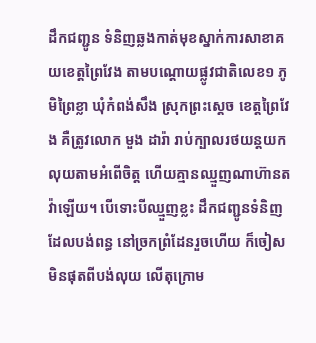ដឹកជញ្ជូន ទំនិញឆ្លងកាត់មុខស្នាក់ការសាខាគយខេត្តព្រៃវែង តាមបណ្ដោយផ្លូវជាតិលេខ១ ភូមិព្រៃខ្លា ឃុំកំពង់សឹង ស្រុកព្រះស្ដេច ខេត្តព្រៃវែង គឺត្រូវលោក មួង ដារ៉ា រាប់ក្បាលរថយន្តយកលុយតាមអំពើចិត្ត ហើយគ្មានឈ្មួញណាហ៊ានតវ៉ាឡើយ។ បើទោះបីឈ្មួញខ្លះ ដឹកជញ្ជូនទំនិញដែលបង់ពន្ធ នៅច្រកព្រំដែនរួចហើយ ក៏ចៀសមិនផុតពីបង់លុយ លើតុក្រោម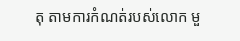តុ តាមការកំណត់របស់លោក មួ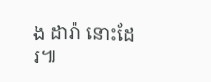ង ដារ៉ា នោះដែរ៕